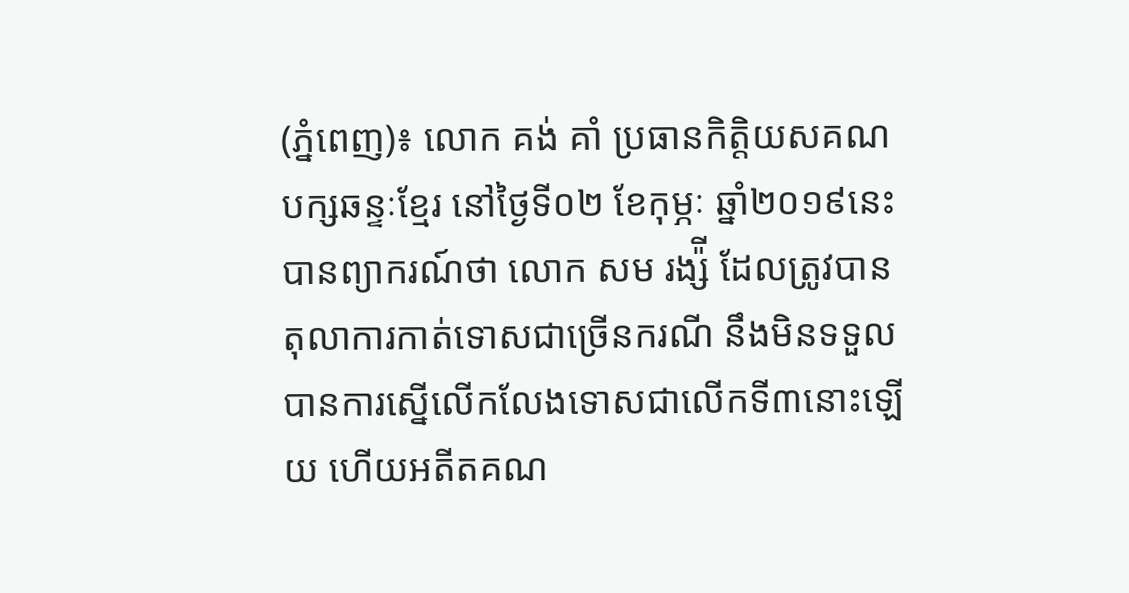(ភ្នំពេញ)៖ លោក គង់ គាំ ប្រធានកិត្តិយសគណបក្សឆន្ទៈខ្មែរ នៅថ្ងៃទី០២ ខែកុម្ភៈ ឆ្នាំ២០១៩នេះ បានព្យាករណ៍ថា លោក សម រង្ស៉ី ដែលត្រូវបាន តុលាការកាត់ទោសជាច្រើនករណី នឹងមិនទទួលបានការស្នើលើកលែងទោសជាលើកទី៣នោះឡើយ ហើយអតីតគណ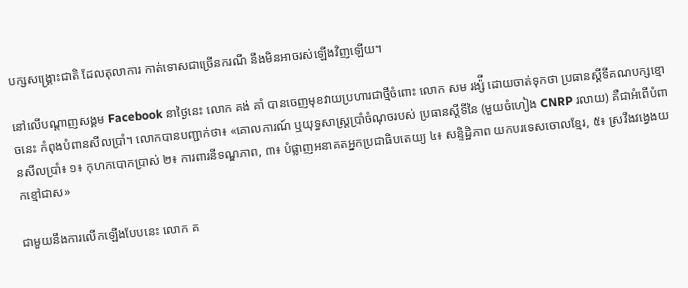បក្សសង្រ្គោះជាតិ ដែលតុលាការ កាត់ទោសជាច្រើនករណី នឹងមិនអាចរស់ឡើងវិញឡើយ។

នៅលើបណ្តាញសង្គម Facebook នាថ្ងៃនេះ លោក គង់ គាំ បានចេញមុខវាយប្រហារជាថ្មីចំពោះ លោក សម រង្ស៉ី ដោយចាត់ទុកថា ប្រធានស្តីទីគណបក្សខ្មោចនេះ កំពុងបំពានសីលប្រាំ។ លោកបានបញ្ជាក់ថា៖ «គោលការណ៍ ឬយុទ្ធសាស្ត្រប្រាំចំណុចរបស់ ប្រធានស្តីទីនៃ (មួយចំហៀង CNRP រលាយ) គឺជាអំពើបំពានសីលប្រាំ៖ ១៖ កុហកបោកប្រាស់ ២៖ ការពារនីទណ្ឌភាព, ៣៖ បំផ្លាញអនាគតអ្នកប្រជាធិបតេយ្យ ៤៖ សន្ទិដ្ឋិភាព យកបរទេសចោលខ្មែរ, ៥៖ ស្រវឹងវង្វេងយកខ្មៅជាស»

ជាមួយនឹងការលើកឡើងបែបនេះ លោក គ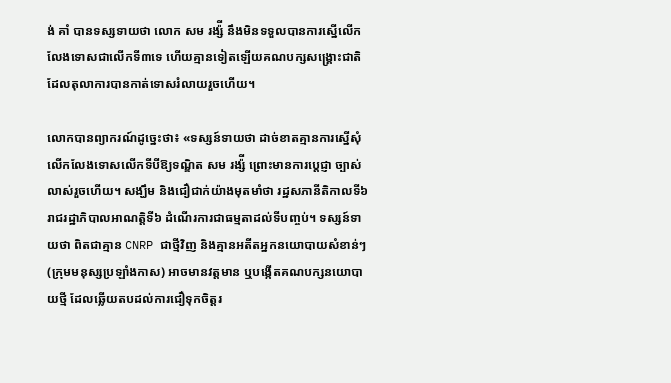ង់ គាំ បានទស្សទាយថា លោក សម រង្ស៉ី នឹងមិនទទួលបានការស្នើលើកលែងទោសជាលើកទី៣ទេ ហើយគ្មានទៀតឡើយគណបក្សសង្រ្គោះជាតិ ដែលតុលាការបានកាត់ទោសរំលាយរួចហើយ។

លោកបានព្យាករណ៍ដូច្នេះថា៖ «ទស្សន៍ទាយថា ដាច់ខាតគ្មានការស្នើសុំលើកលែងទោសលើកទីបីឱ្យទណ្ឌិត សម រង្ស៉ី ព្រោះមានការប្តេជ្ញា ច្បាស់លាស់រួចហើយ។ សង្ឃឹម និងជឿជាក់យ៉ាងមុតមាំថា រដ្ឋសភានីតិកាលទី៦ រាជរដ្ឋាភិបាលអាណត្តិទី៦ ដំណើរការជាធម្មតាដល់ទីបញ្ចប់។ ទស្សន៍ទាយថា ពិតជាគ្មាន CNRP ជាថ្មីវិញ និងគ្មានអតីតអ្នកនយោបាយសំខាន់ៗ (ក្រុមមនុស្សប្រឡាំងកាស) អាចមានវត្តមាន ឬបង្កើតគណបក្សនយោបាយថ្មី ដែលឆ្លើយតបដល់ការជឿទុកចិត្តរ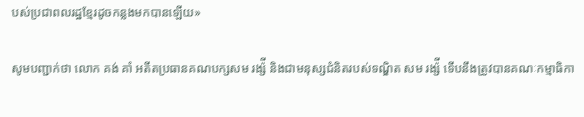បស់ប្រជាពលរដ្ឋខ្មែរដូចកន្លងមកបានឡើយ»

សូមបញ្ជាក់ថា លោក គង់ គាំ អតីតប្រធានគណបក្សសម រង្ស៉ី និងជាមនុស្សជំនិតរបស់ទណ្ឌិត សម រង្ស៉ី ទើបនឹងត្រូវបានគណៈកម្មាធិកា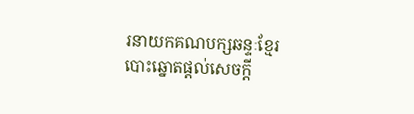រនាយកគណបក្សឆន្ទៈខ្មែរ បោះឆ្នោតផ្តល់សេចក្តី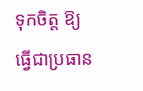ទុកចិត្ត ឱ្យធ្វើជាប្រធាន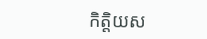កិត្តិយស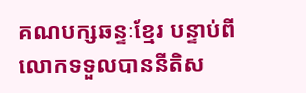គណបក្សឆន្ទៈខ្មែរ បន្ទាប់ពីលោកទទួលបាននីតិស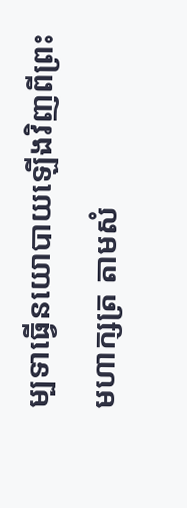ម្បទាធ្វើនយោបាយឡើងវិញពីព្រះមហាក្សត្រ តាមសំ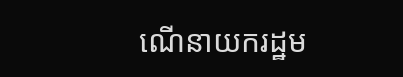ណើនាយករដ្ឋម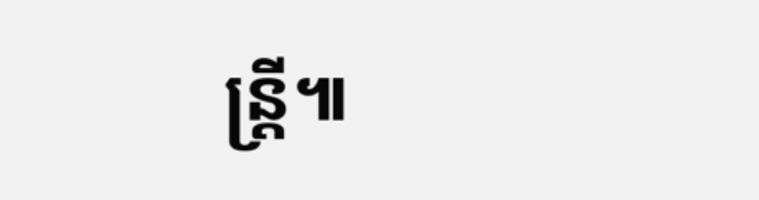ន្រ្តី៕